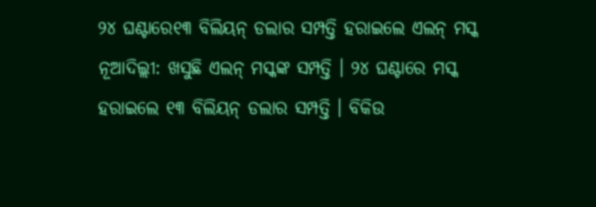୨୪ ଘଣ୍ଟାରେ୧୩ ବିଲିୟନ୍ ଡଲାର ସମ୍ପତ୍ତି ହରାଇଲେ ଏଲନ୍ ମସ୍କ
ନୂଆଦିଲ୍ଲୀ: ଖସୁଛି ଏଲନ୍ ମସ୍କଙ୍କ ସମ୍ପତ୍ତି । ୨୪ ଘଣ୍ଟାରେ ମସ୍କ ହରାଇଲେ ୧୩ ବିଲିୟନ୍ ଡଲାର ସମ୍ପତ୍ତି । ବିକିଉ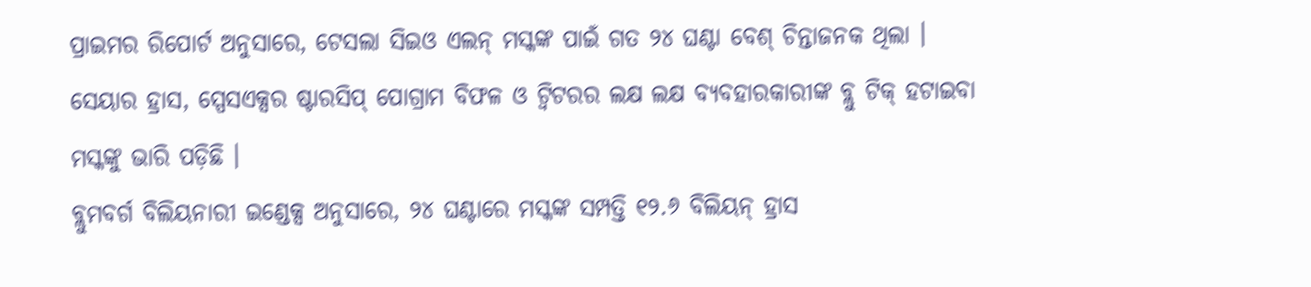ପ୍ରାଇମର ରିପୋର୍ଟ ଅନୁସାରେ, ଟେସଲା ସିଇଓ ଏଲନ୍ ମସ୍କଙ୍କ ପାଇଁ ଗତ ୨୪ ଘଣ୍ଟା ବେଶ୍ ଚିନ୍ତାଜନକ ଥିଲା । ସେୟାର ହ୍ରାସ, ସ୍ପେସଏକ୍ସର ଷ୍ଟାରସିପ୍ ପୋଗ୍ରାମ ବିଫଳ ଓ ଟ୍ୱିଟରର ଲକ୍ଷ ଲକ୍ଷ ବ୍ୟବହାରକାରୀଙ୍କ ବ୍ଲୁ ଟିକ୍ ହଟାଇବା ମସ୍କଙ୍କୁ ଭାରି ପଡ଼ିଛି ।
ବ୍ଲୁମବର୍ଗ ବିଲିୟନାରୀ ଇଣ୍ଡେକ୍ସ ଅନୁସାରେ, ୨୪ ଘଣ୍ଟାରେ ମସ୍କଙ୍କ ସମ୍ପତ୍ତି ୧୨.୬ ବିଲିୟନ୍ ହ୍ରାସ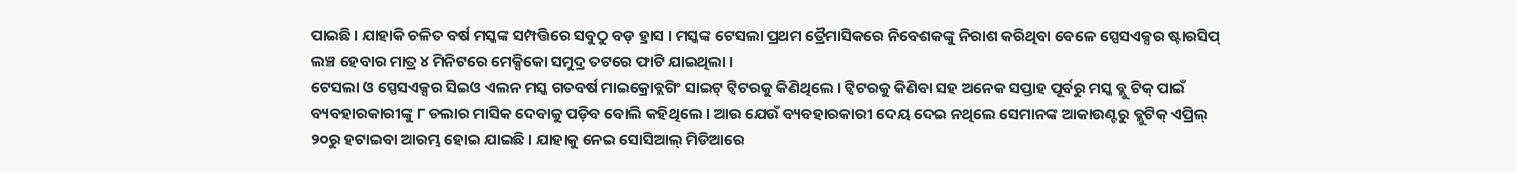ପାଇଛି । ଯାହାକି ଚଳିତ ବର୍ଷ ମସ୍କଙ୍କ ସମ୍ପତ୍ତିରେ ସବୁଠୁ ବଡ଼ ହ୍ରାସ । ମସ୍କଙ୍କ ଟେସଲା ପ୍ରଥମ ତ୍ରୈମାସିକରେ ନିବେଶକଙ୍କୁ ନିରାଶ କରିଥିବା ବେଳେ ସ୍ପେସଏକ୍ସର ଷ୍ଟାରସିପ୍ ଲଞ୍ଚ ହେବାର ମାତ୍ର ୪ ମିନିଟରେ ମେକ୍ସିକୋ ସମୁଦ୍ର ତଟରେ ଫାଟି ଯାଇଥିଲା ।
ଟେସଲା ଓ ସ୍ପେସଏକ୍ସର ସିଇଓ ଏଲନ ମସ୍କ ଗତବର୍ଷ ମାଇକ୍ରୋବ୍ଲଗିଂ ସାଇଟ୍ ଟ୍ୱିଟରକୁ କିଣିଥିଲେ । ଟ୍ୱିଟରକୁ କିଣିବା ସହ ଅନେକ ସପ୍ତାହ ପୂର୍ବରୁ ମସ୍କ ବ୍ଲୁ ଟିକ୍ ପାଇଁ ବ୍ୟବହାରକାରୀଙ୍କୁ ୮ ଡଲାର ମାସିକ ଦେବାକୁ ପଡ଼ିବ ବୋଲି କହିଥିଲେ । ଆଉ ଯେଉଁ ବ୍ୟବହାରକାରୀ ଦେୟ ଦେଇ ନଥିଲେ ସେମାନଙ୍କ ଆକାଉଣ୍ଟରୁ ବ୍ଲୁଟିକ୍ ଏପ୍ରିଲ୍ ୨୦ରୁ ହଟାଇବା ଆରମ୍ଭ ହୋଇ ଯାଇଛି । ଯାହାକୁ ନେଇ ସୋସିଆଲ୍ ମିଡିଆରେ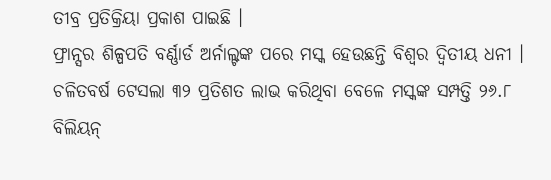ତୀବ୍ର ପ୍ରତିକ୍ରିୟା ପ୍ରକାଶ ପାଇଛି ।
ଫ୍ରାନ୍ସର ଶିଳ୍ପପତି ବର୍ଣ୍ଣାର୍ଡ ଅର୍ନାଲ୍ଟଙ୍କ ପରେ ମସ୍କ ହେଉଛନ୍ତି ବିଶ୍ୱର ଦ୍ୱିତୀୟ ଧନୀ । ଚଳିତବର୍ଷ ଟେସଲା ୩୨ ପ୍ରତିଶତ ଲାଭ କରିଥିବା ବେଳେ ମସ୍କଙ୍କ ସମ୍ପତ୍ତି ୨୬.୮ ବିଲିୟନ୍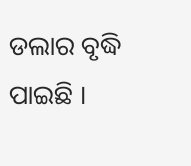ଡଲାର ବୃଦ୍ଧି ପାଇଛି ।